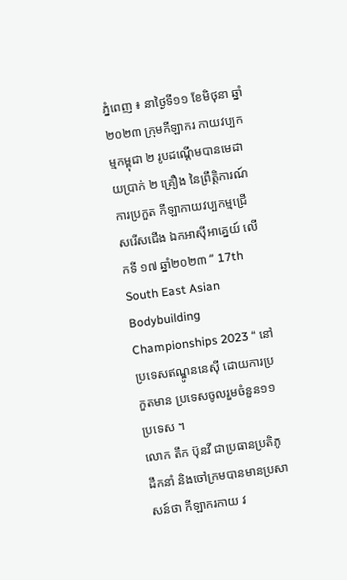ភ្នំពេញ ៖ នាថ្ងៃទី១១ ខែមិថុនា ឆ្នាំ២០២៣ ក្រុមកីឡាករ កាយវប្បកម្មកម្ពុជា ២ រូបដណ្តើមបានមេដាយប្រាក់ ២ គ្រឿង នៃព្រឹត្តិការណ៍ការប្រកួត កីឡាកាយវប្បកម្មជ្រើសរើសជើង ឯកអាស៊ីអាគ្នេយ៍ លើកទី ១៧ ឆ្នាំ២០២៣ “ 17th South East Asian Bodybuilding Championships 2023 “ នៅប្រទេសឥណ្ឌូននេស៊ី ដោយការប្រកួតមាន ប្រទេសចូលរួមចំនួន១១ប្រទេស ។
លោក តឹក ប៊ុនវី ជាប្រធានប្រតិភូដឹកនាំ និងចៅក្រមបានមានប្រសាសន៍ថា កីឡាករកាយ វ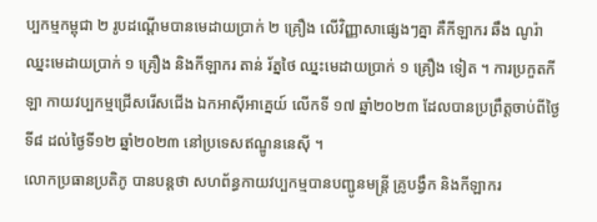ប្បកម្មកម្ពុជា ២ រូបដណ្តើមបានមេដាយប្រាក់ ២ គ្រឿង លើវិញ្ញាសាផ្សេងៗគ្នា គឺកីឡាករ ឆឹង ណូរ៉ា ឈ្នះមេដាយប្រាក់ ១ គ្រឿង និងកីឡាករ តាន់ រ័ត្នថៃ ឈ្នះមេដាយប្រាក់ ១ គ្រឿង ទៀត ។ ការប្រកួតកីឡា កាយវប្បកម្មជ្រើសរើសជើង ឯកអាស៊ីអាគ្នេយ៍ លើកទី ១៧ ឆ្នាំ២០២៣ ដែលបានប្រព្រឹត្តចាប់ពីថ្ងៃទី៨ ដល់ថ្ងៃទី១២ ឆ្នាំ២០២៣ នៅប្រទេសឥណ្ឌូននេស៊ី ។
លោកប្រធានប្រតិភូ បានបន្តថា សហព័ន្ធកាយវប្បកម្មបានបញ្ជូនមន្រ្តី គ្រូបង្វឹក និងកីឡាករ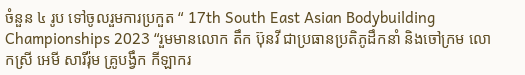ចំនួន ៤ រូប ទៅចូលរួមការប្រកួត “ 17th South East Asian Bodybuilding Championships 2023 “រួមមានលោក តឹក ប៊ុនវី ជាប្រធានប្រតិភូដឹកនាំ និងចៅក្រម លោកស្រី អេមី សារីរ៉ុម គ្រូបង្វឹក កីឡាករ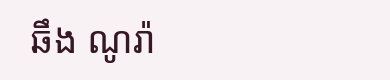ឆឹង ណូរ៉ា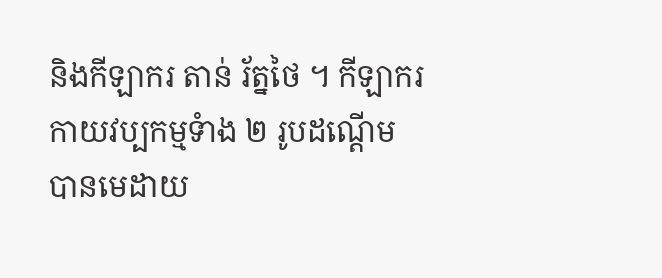និងកីឡាករ តាន់ រ័ត្នថៃ ។ កីឡាករកាយវប្បកម្មទំាង ២ រូបដណ្តើមបានមេដាយ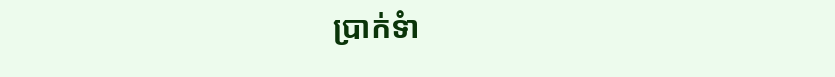ប្រាក់ទំា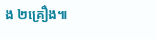ង ២គ្រឿង៕